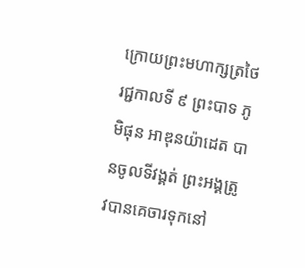ក្រោយព្រះមហាក្សត្រថៃរជ្ជកាលទី ៩ ព្រះបាទ ភូមិផុន អាឌុនយ៉ាដេត បានចូលទីវង្គត់ ព្រះអង្គត្រូវបានគេចារទុកនៅ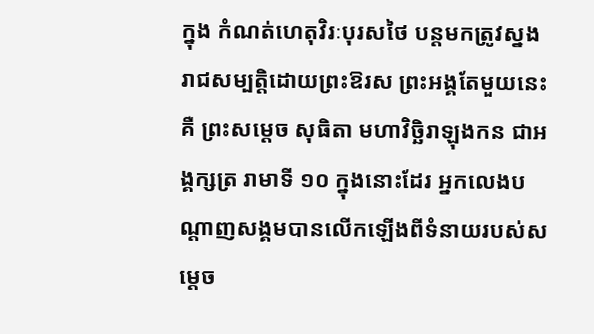ក្នុង កំណត់ហេតុវិរៈបុរសថៃ បន្ដមកត្រូវស្នងរាជសម្បតិ្តដោយព្រះឱរស ព្រះអង្គតែមួយនេះគឺ ព្រះសម្ដេច សុធិតា មហាវិច្ឆិរាឡុងកន ជាអង្គក្សត្រ រាមាទី ១០ ក្នុងនោះដែរ អ្នកលេងបណ្ដាញសង្គមបានលើកឡើងពីទំនាយរបស់សម្ដេច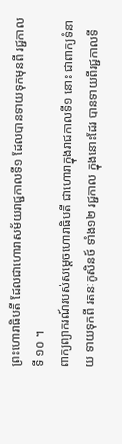ព្រះហោរាធិបតី ដែលជាហោរាសម័យរាជ្ជកាលទី១ ដែលបានទាយទុកមុនពី រជ្ជកាលទី ១០ ។
ពាក្យព្យាករណ៍របស់សម្តេចហោរាធិបតី ជាហោរាក្នុងរាជកាលទី១ នោះ ជាពាក្យទំនាយ ទាយទុកពី រតនៈកូសិនថ៍ ទាំង១២ រជ្ជកាល ក្នុងនោះដែរ បានទាយពីរជ្ជកាលទី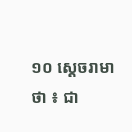១០ ស្ដេចរាមា ថា ៖ ជា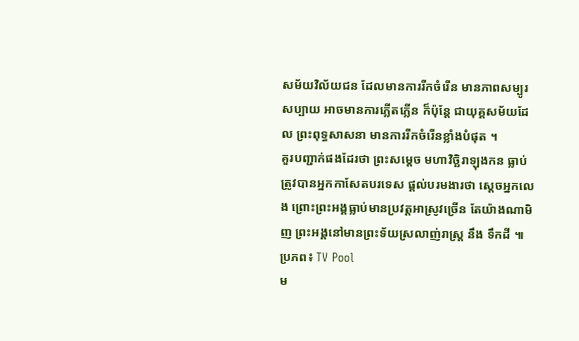សម័យវិល័យជន ដែលមានការរីកចំរើន មានភាពសម្បូរសប្បាយ អាចមានការភ្លើតភ្លើន ក៏ប៉ុន្ដែ ជាយុគ្គសម័យដែល ព្រះពុទ្ធសាសនា មានការរីកចំរើនខ្លាំងបំផុត ។
គួរបញ្ជាក់ផងដែរថា ព្រះសម្ដេច មហាវិច្ឆិរាឡុងកន ធ្លាប់ត្រូវបានអ្នកកាសែតបរទេស ផ្ដល់បរមងារថា ស្ដេចអ្នកលេង ព្រោះព្រះអង្គធ្លាប់មានប្រវត្តអាស្រូវច្រើន តែយ៉ាងណាមិញ ព្រះអង្គនៅមានព្រះទ័យស្រលាញ់រាស្រ្ដ នឹង ទឹកដី ៕
ប្រភព៖ TV Pool
ម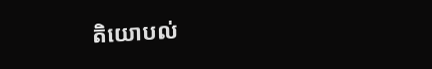តិយោបល់